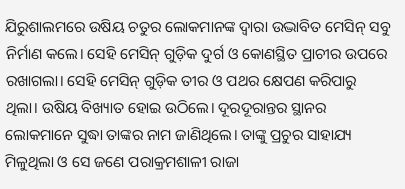ଯିରୁଶାଲମରେ ଉଷିୟ ଚତୁର ଲୋକମାନଙ୍କ ଦ୍ୱାରା ଉଦ୍ଭାବିତ ମେସିନ୍ ସବୁ ନିର୍ମାଣ କଲେ। ସେହି ମେସିନ୍ ଗୁଡ଼ିକ ଦୁର୍ଗ ଓ କୋଣସ୍ଥିତ ପ୍ରାଚୀର ଉପରେ ରଖାଗଲା। ସେହି ମେସିନ୍ ଗୁଡ଼ିକ ତୀର ଓ ପଥର କ୍ଷେପଣ କରିପାରୁ ଥିଲା। ଉଷିୟ ବିଖ୍ୟାତ ହୋଇ ଉଠିଲେ। ଦୂରଦୂରାନ୍ତର ସ୍ଥାନର ଲୋକମାନେ ସୁଦ୍ଧା ତାଙ୍କର ନାମ ଜାଣିଥିଲେ। ତାଙ୍କୁ ପ୍ରଚୁର ସାହାଯ୍ୟ ମିଳୁଥିଲା ଓ ସେ ଜଣେ ପରାକ୍ରମଶାଳୀ ରାଜା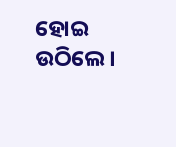ହୋଇ ଉଠିଲେ।